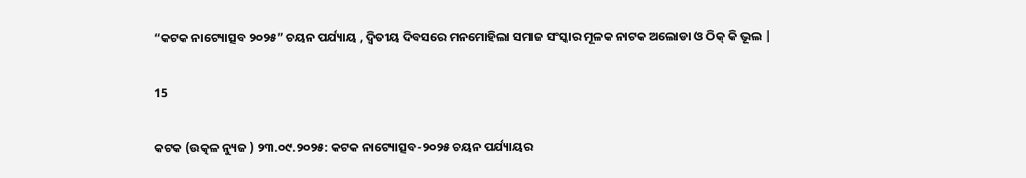“କଟକ ନାଟ୍ୟୋତ୍ସବ ୨୦୨୫” ଚୟନ ପର୍ଯ୍ୟାୟ , ଦ୍ୱିତୀୟ ଦିବସରେ ମନମୋହିଲା ସମାଜ ସଂସ୍କାର ମୂଳକ ନାଟକ ଅଲୋଡା ଓ ଠିକ୍ କି ଭୂଲ |

15

କଟକ (ଉତ୍କଳ ନ୍ୟୁଜ ) ୨୩.୦୯.୨୦୨୫: କଟକ ନାଟ୍ୟୋତ୍ସବ-୨୦୨୫ ଚୟନ ପର୍ଯ୍ୟାୟର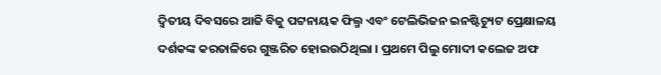ଦ୍ୱିତୀୟ ଦିବସରେ ଆଜି ବିଜୁ ପଟ୍ଟନାୟକ ଫିଲ୍ମ ଏବଂ ଟେଲିଭିଜନ ଇନଷ୍ଟିଚ୍ୟୁଟ ପ୍ରେକ୍ଷାଳୟ ଦର୍ଶକଙ୍କ କରତାଳିରେ ଗୁଞ୍ଜରିତ ହୋଇଉଠିଥିଲା । ପ୍ରଥମେ ପିଲୁ ମୋଦୀ କଲେଜ ଅଫ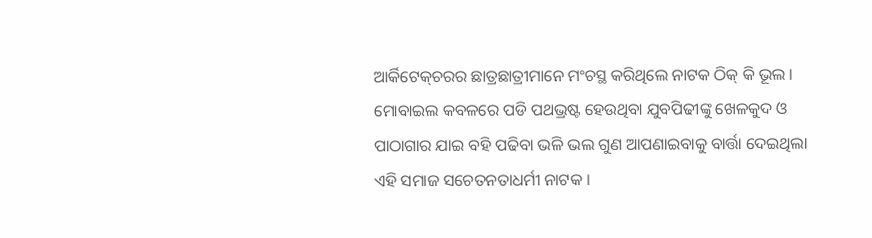ଆର୍କିଟେକ୍‌ଚରର ଛାତ୍ରଛାତ୍ରୀମାନେ ମଂଚସ୍ଥ କରିଥିଲେ ନାଟକ ଠିକ୍ କି ଭୂଲ । ମୋବାଇଲ କବଳରେ ପଡି ପଥଭ୍ରଷ୍ଟ ହେଉଥିବା ଯୁବପିଢୀଙ୍କୁ ଖେଳକୁଦ ଓ ପାଠାଗାର ଯାଇ ବହି ପଢିବା ଭଳି ଭଲ ଗୁଣ ଆପଣାଇବାକୁ ବାର୍ତ୍ତା ଦେଇଥିଲା ଏହି ସମାଜ ସଚେତନତାଧର୍ମୀ ନାଟକ ।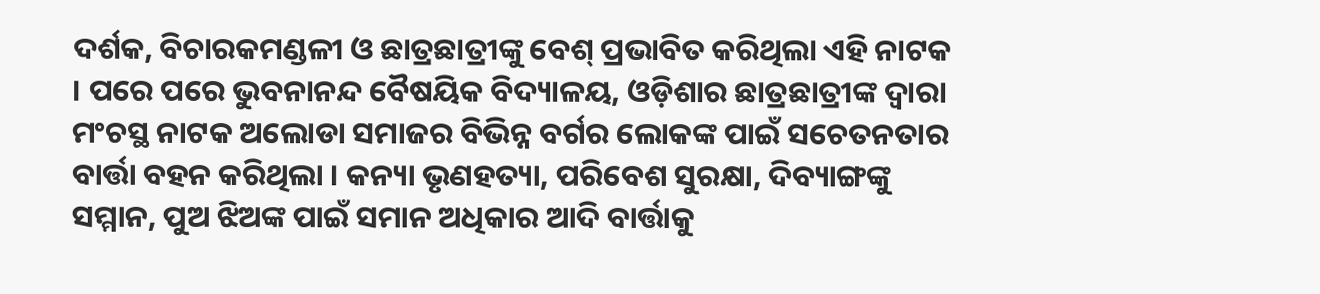ଦର୍ଶକ, ବିଚାରକମଣ୍ଡଳୀ ଓ ଛାତ୍ରଛାତ୍ରୀଙ୍କୁ ବେଶ୍ ପ୍ରଭାବିତ କରିଥିଲା ଏହି ନାଟକ । ପରେ ପରେ ଭୁବନାନନ୍ଦ ବୈଷୟିକ ବିଦ୍ୟାଳୟ, ଓଡ଼ିଶାର ଛାତ୍ରଛାତ୍ରୀଙ୍କ ଦ୍ୱାରା ମଂଚସ୍ଥ ନାଟକ ଅଲୋଡା ସମାଜର ବିଭିନ୍ନ ବର୍ଗର ଲୋକଙ୍କ ପାଇଁ ସଚେତନତାର ବାର୍ତ୍ତା ବହନ କରିଥିଲା । କନ୍ୟା ଭୃଣହତ୍ୟା, ପରିବେଶ ସୁରକ୍ଷା, ଦିବ୍ୟାଙ୍ଗଙ୍କୁ ସମ୍ମାନ, ପୁଅ ଝିଅଙ୍କ ପାଇଁ ସମାନ ଅଧିକାର ଆଦି ବାର୍ତ୍ତାକୁ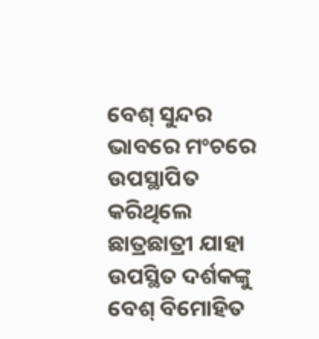ବେଶ୍ ସୁନ୍ଦର ଭାବରେ ମଂଚରେ ଉପସ୍ଥାପିତ କରିଥିଲେ ଛାତ୍ରଛାତ୍ରୀ ଯାହା ଉପସ୍ଥିତ ଦର୍ଶକଙ୍କୁ ବେଶ୍ ବିମୋହିତ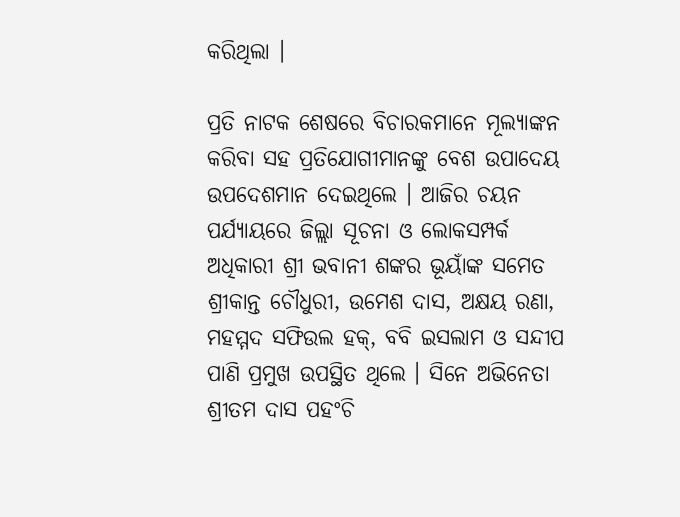କରିଥିଲା ।

ପ୍ରତି ନାଟକ ଶେଷରେ ବିଚାରକମାନେ ମୂଲ୍ୟାଙ୍କନ କରିବା ସହ ପ୍ରତିଯୋଗୀମାନଙ୍କୁ ବେଶ ଉପାଦେୟ ଉପଦେଶମାନ ଦେଇଥିଲେ । ଆଜିର ଚୟନ ପର୍ଯ୍ୟାୟରେ ଜିଲ୍ଲା ସୂଚନା ଓ ଲୋକସମ୍ପର୍କ ଅଧିକାରୀ ଶ୍ରୀ ଭବାନୀ ଶଙ୍କର ଭୂୟାଁଙ୍କ ସମେତ ଶ୍ରୀକାନ୍ତ ଚୌଧୁରୀ, ଉମେଶ ଦାସ, ଅକ୍ଷୟ ରଣା, ମହମ୍ମଦ ସଫିଉଲ ହକ୍‌, ବବି ଇସଲାମ ଓ ସନ୍ଦୀପ ପାଣି ପ୍ରମୁଖ ଉପସ୍ଥିତ ଥିଲେ । ସିନେ ଅଭିନେତା ଶ୍ରୀତମ ଦାସ ପହଂଚି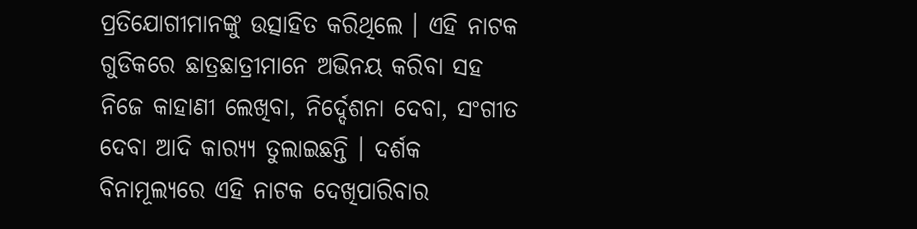ପ୍ରତିଯୋଗୀମାନଙ୍କୁ ଉତ୍ସାହିତ କରିଥିଲେ । ଏହି ନାଟକ ଗୁଡିକରେ ଛାତ୍ରଛାତ୍ରୀମାନେ ଅଭିନୟ କରିବା ସହ ନିଜେ କାହାଣୀ ଲେଖିବା, ନିର୍ଦ୍ଦେଶନା ଦେବା, ସଂଗୀତ ଦେବା ଆଦି କାର‌୍ୟ୍ୟ ତୁଲାଇଛନ୍ତି । ଦର୍ଶକ ବିନାମୂଲ୍ୟରେ ଏହି ନାଟକ ଦେଖିପାରିବାର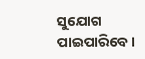ସୁଯୋଗ ପାଇପାରିବେ।